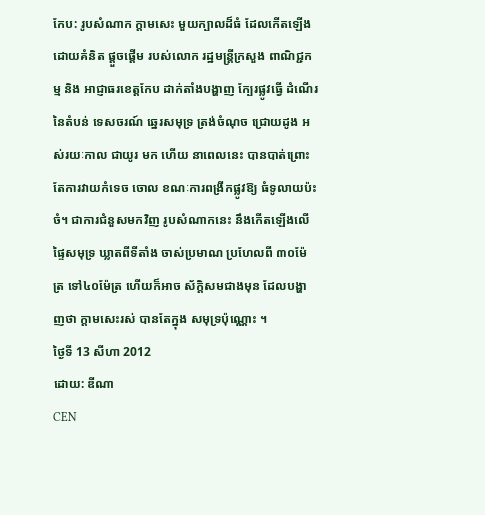កែប: រូបសំណាក ក្ដាមសេះ មួយក្បាលដ៏ធំ ដែលកើតឡើង ដោយគំនិត ផ្ដួចផ្ដើម របស់លោក រដ្ឋមន្ដ្រីក្រសួង ពាណិជ្ជកម្ម និង អាជ្ញាធរខេត្ដកែប ដាក់តាំងបង្ហាញ ក្បែរផ្លូវធ្វើ ដំណើរនៃតំបន់ ទេសចរណ៍ ឆ្នេរសមុទ្រ ត្រង់ចំណុច ជ្រោយដូង អស់រយៈកាល ជាយូរ មក ហើយ នាពេលនេះ បានបាត់ព្រោះ តែការវាយកំទេច ចោល ខណៈការពង្រីកផ្លូវឱ្យ ធំទូលាយប៉ះចំ។ ជាការជំនួសមកវិញ រូបសំណាកនេះ នឹងកើតឡើងលើ ផ្ទៃសមុទ្រ ឃ្លាតពីទីតាំង ចាស់ប្រមាណ ប្រហែលពី ៣០ម៉ែត្រ ទៅ៤០ម៉ែត្រ ហើយក៏អាច ស័ក្ដិសមជាងមុន ដែលបង្ហាញថា ក្ដាមសេះរស់ បានតែក្នុង សមុទ្រប៉ុណ្ណោះ ។
ថ្ងៃទី 13 សីហា 2012
ដោយ: ឌីណា
CEN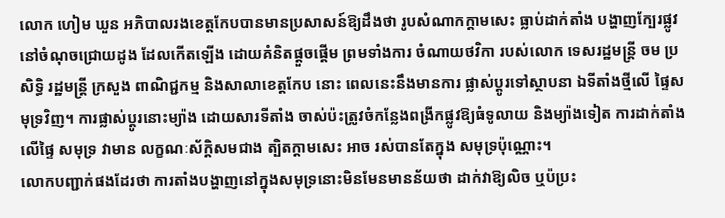លោក ហៀម ឃួន អភិបាលរងខេត្ដកែបបានមានប្រសាសន៍ឱ្យដឹងថា រូបសំណាកក្ដាមសេះ ធ្លាប់ដាក់តាំង បង្ហាញក្បែរផ្លូវ នៅចំណុចជ្រោយដូង ដែលកើតឡើង ដោយគំនិតផ្ដួចផ្ដើម ព្រមទាំងការ ចំណាយថវិកា របស់លោក ទេសរដ្ឋមន្ដ្រី ចម ប្រសិទ្ធិ រដ្ឋមន្ដ្រី ក្រសួង ពាណិជ្ជកម្ម និងសាលាខេត្ដកែប នោះ ពេលនេះនឹងមានការ ផ្លាស់ប្ដូរទៅស្ថាបនា ឯទីតាំងថ្មីលើ ផ្ទៃសមុទ្រវិញ។ ការផ្លាស់ប្ដូរនោះម្យ៉ាង ដោយសារទីតាំង ចាស់ប៉ះត្រូវចំកន្លែងពង្រីកផ្លូវឱ្យធំទូលាយ និងម្យ៉ាងទៀត ការដាក់តាំង លើផ្ទៃ សមុទ្រ វាមាន លក្ខណៈស័ក្ដិសមជាង ត្បិតក្ដាមសេះ អាច រស់បានតែក្នុង សមុទ្រប៉ុណ្ណោះ។
លោកបញ្ជាក់ផងដែរថា ការតាំងបង្ហាញនៅក្នុងសមុទ្រនោះមិនមែនមានន័យថា ដាក់វាឱ្យលិច ឬប៉ប្រះ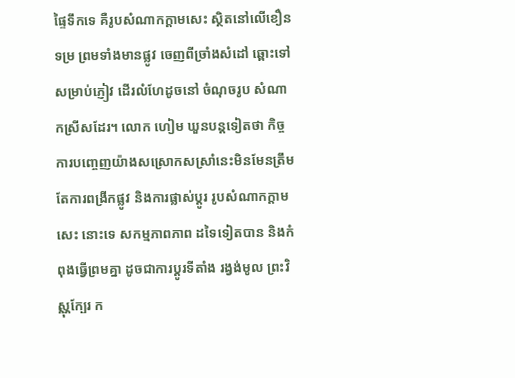ផ្ទៃទឹកទេ គឺរូបសំណាកក្ដាមសេះ ស្ថិតនៅលើខឿនទម្រ ព្រមទាំងមានផ្លូវ ចេញពីច្រាំងសំដៅ ឆ្ពោះទៅ សម្រាប់ភ្ញៀវ ដើរលំហែដូចនៅ ចំណុចរូប សំណាកស្រីសដែរ។ លោក ហៀម ឃួនបន្ដទៀតថា កិច្ចការបញ្ចេញយ៉ាងសស្រោកសស្រាំនេះមិនមែនត្រឹមតែការពង្រីកផ្លូវ និងការផ្លាស់ប្ដូរ រូបសំណាកក្ដាមសេះ នោះទេ សកម្មភាពភាព ដទៃទៀតបាន និងកំពុងធ្វើព្រមគ្នា ដូចជាការប្ដូរទីតាំង រង្វង់មូល ព្រះវិស្ណុក្បែរ ក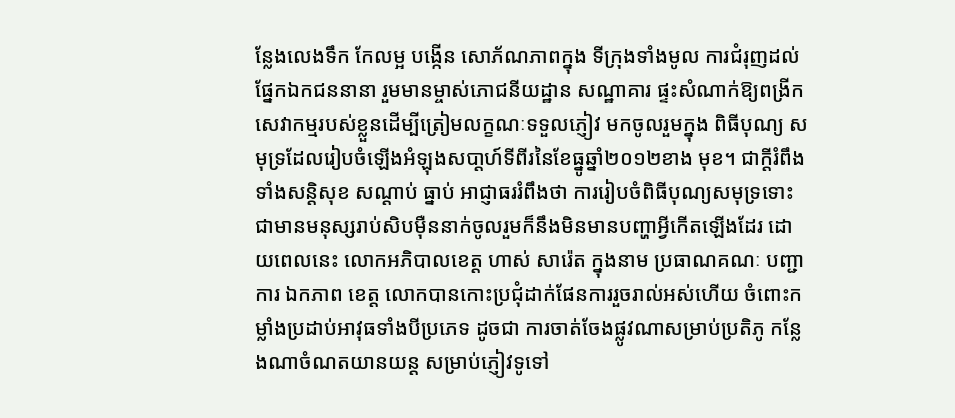ន្លែងលេងទឹក កែលម្អ បង្កើន សោភ័ណភាពក្នុង ទីក្រុងទាំងមូល ការជំរុញដល់ផ្នែកឯកជននានា រួមមានម្ចាស់ភោជនីយដ្ឋាន សណ្ឋាគារ ផ្ទះសំណាក់ឱ្យពង្រីកសេវាកម្មរបស់ខ្លួនដើម្បីត្រៀមលក្ខណៈទទួលភ្ញៀវ មកចូលរួមក្នុង ពិធីបុណ្យ សមុទ្រដែលរៀបចំឡើងអំឡុងសបា្ដហ៍ទីពីរនៃខែធ្នូឆ្នាំ២០១២ខាង មុខ។ ជាក្ដីរំពឹងទាំងសន្ដិសុខ សណ្ដាប់ ធ្នាប់ អាជ្ញាធររំពឹងថា ការរៀបចំពិធីបុណ្យសមុទ្រទោះជាមានមនុស្សរាប់សិបម៉ឺននាក់ចូលរួមក៏នឹងមិនមានបញ្ហាអ្វីកើតឡើងដែរ ដោយពេលនេះ លោកអភិបាលខេត្ដ ហាស់ សារ៉េត ក្នុងនាម ប្រធាណគណៈ បញ្ជាការ ឯកភាព ខេត្ដ លោកបានកោះប្រជុំដាក់ផែនការរួចរាល់អស់ហើយ ចំពោះកម្លាំងប្រដាប់អាវុធទាំងបីប្រភេទ ដូចជា ការចាត់ចែងផ្លូវណាសម្រាប់ប្រតិភូ កន្លែងណាចំណតយានយន្ដ សម្រាប់ភ្ញៀវទូទៅ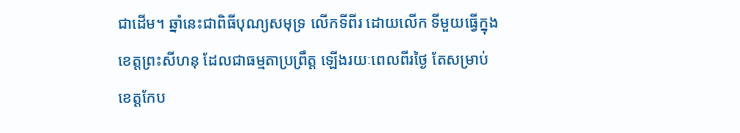ជាដើម។ ឆ្នាំនេះជាពិធីបុណ្យសមុទ្រ លើកទីពីរ ដោយលើក ទីមួយធ្វើក្នុង ខេត្ដព្រះសីហនុ ដែលជាធម្មតាប្រព្រឹត្ដ ឡើងរយៈពេលពីរថ្ងៃ តែសម្រាប់ខេត្ដកែប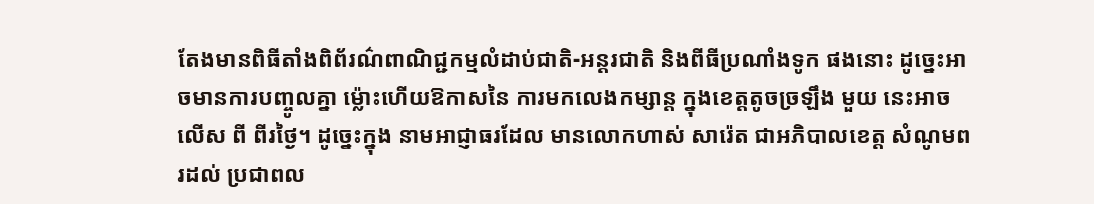តែងមានពិធីតាំងពិព័រណ៌ពាណិជ្ជកម្មលំដាប់ជាតិ-អន្ដរជាតិ និងពីធីប្រណាំងទូក ផងនោះ ដូច្នេះអាចមានការបញ្ចូលគ្នា ម្ល៉ោះហើយឱកាសនៃ ការមកលេងកម្សាន្ដ ក្នុងខេត្ដតូចច្រឡឹង មួយ នេះអាចលើស ពី ពីរថ្ងៃ។ ដូច្នេះក្នុង នាមអាជ្ញាធរដែល មានលោកហាស់ សារ៉េត ជាអភិបាលខេត្ដ សំណូមពរដល់ ប្រជាពល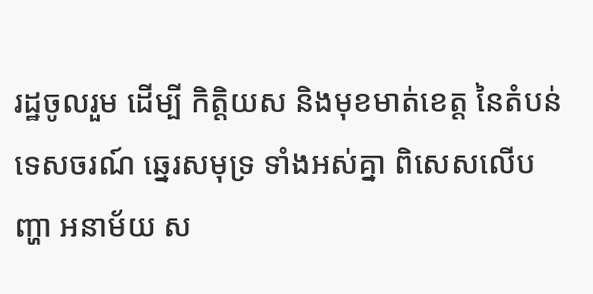រដ្ឋចូលរួម ដើម្បី កិត្ដិយស និងមុខមាត់ខេត្ដ នៃតំបន់ ទេសចរណ៍ ឆ្នេរសមុទ្រ ទាំងអស់គ្នា ពិសេសលើបញ្ហា អនាម័យ ស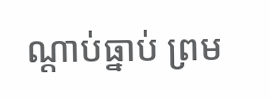ណ្ដាប់ធ្នាប់ ព្រម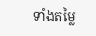ទាំងតម្លៃ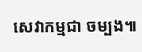សេវាកម្មជា ចម្បង៕